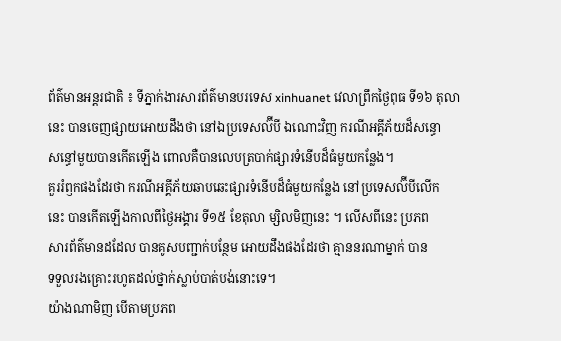ព័ត៌មានអន្តរជាតិ ៖ ទីភ្នាក់ងារសារព័ត៌មានបរទេស xinhuanet វេលាព្រឹកថ្ងៃពុធ ទី១៦ តុលា
នេះ បានចេញផ្សាយអោយដឹងថា នៅឯប្រទេសល៊ីបី ឯណោះវិញ ករណីអគ្គីភ័យដ៏សន្ធោ
សន្ធៅមួយបានកើតឡើង ពោលគឺបានលេបត្របាក់ផ្សារទំនើបដ៏ធំមួយកន្លែង។
គួររំឭកផងដែរថា ករណីអគ្គីភ័យឆាបឆេះផ្សារទំនើបដ៏ធំមួយកន្លែង នៅប្រទេសល៊ីបីលើក
នេះ បានកើតឡើងកាលពីថ្ងៃអង្គារ ទី១៥ ខែតុលា ម្សិលមិញនេះ ។ លើសពីនេះ ប្រភព
សារព័ត៌មានដដែល បានគូសបញ្ជាក់បន្ថែម អោយដឹងផងដែរថា គ្មាននរណាម្នាក់ បាន
ទទួលរងគ្រោះរហូតដល់ថ្នាក់ស្លាប់បាត់បង់នោះទេ។
យ៉ាងណាមិញ បើតាមប្រភព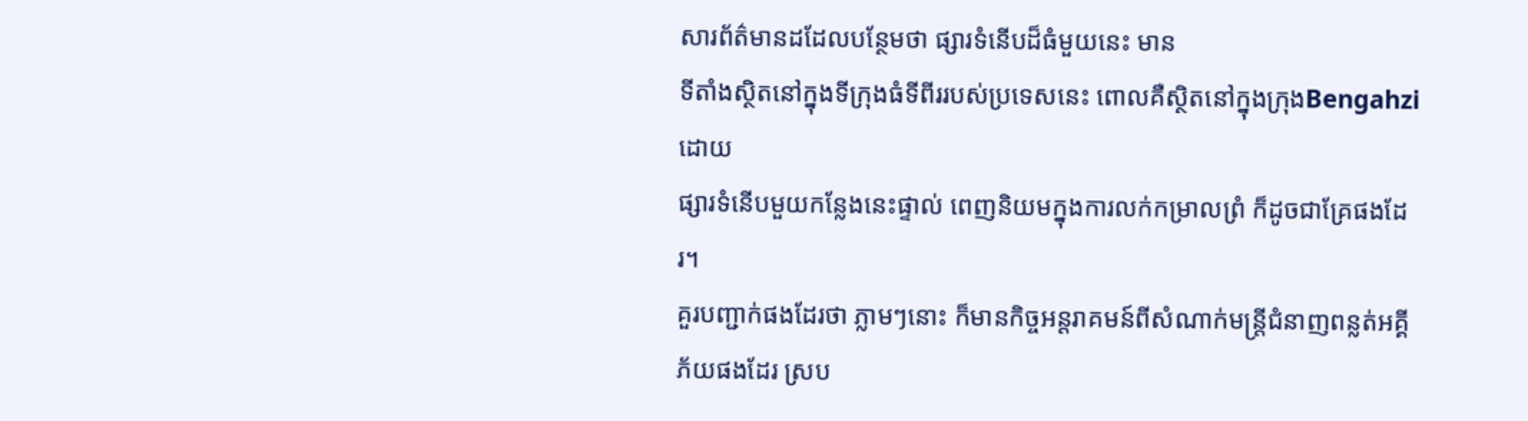សារព័ត៌មានដដែលបន្ថែមថា ផ្សារទំនើបដ៏ធំមួយនេះ មាន
ទីតាំងស្ថិតនៅក្នុងទីក្រុងធំទីពីររបស់ប្រទេសនេះ ពោលគឺស្ថិតនៅក្នុងក្រុងBengahziដោយ
ផ្សារទំនើបមួយកន្លែងនេះផ្ទាល់ ពេញនិយមក្នុងការលក់កម្រាលព្រំ ក៏ដូចជាគ្រែផងដែរ។
គួរបញ្ជាក់ផងដែរថា ភ្លាមៗនោះ ក៏មានកិច្ចអន្តរាគមន៍ពីសំណាក់មន្រ្តីជំនាញពន្លត់អគ្គី
ភ័យផងដែរ ស្រប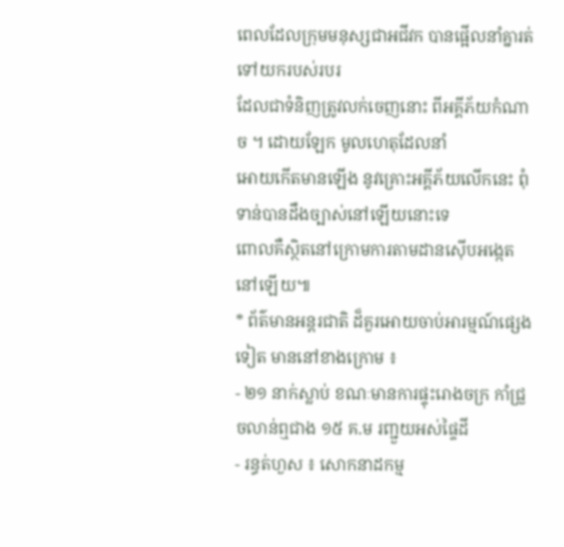ពេលដែលក្រុមមនុស្សជាអជីវក បានផ្អើលនាំគ្នារត់ទៅយករបស់របរ
ដែលជាទំនិញត្រូវលក់ចេញនោះ ពីអគ្គីភ័យកំណាច ។ ដោយឡែក មូលហេតុដែលនាំ
អោយកើតមានឡើង នូវគ្រោះអគ្គីភ័យលើកនេះ ពុំទាន់បានដឹងច្បាស់នៅឡើយនោះទេ
ពោលគឺស្ថិតនៅក្រោមការតាមដានស៊ើបអង្កេតនៅឡើយ៕
* ព័ត៌មានអន្តរជាតិ ដ៏គួរអោយចាប់អារម្មណ៍ផ្សេងទៀត មាននៅខាងក្រោម ៖
- ២១ នាក់ស្លាប់ ខណៈមានការផ្ទុះរោងចក្រ កាំជ្រួចលាន់ឮជាង ១៥ គ.ម រញ្ជួយអស់ផ្ទៃដី
- រន្ធត់ហួស ៖ សោកនាដកម្ម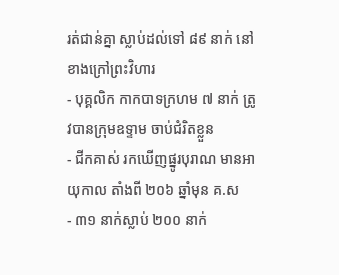រត់ជាន់គ្នា ស្លាប់ដល់ទៅ ៨៩ នាក់ នៅខាងក្រៅព្រះវិហារ
- បុគ្គលិក កាកបាទក្រហម ៧ នាក់ ត្រូវបានក្រុមឧទ្ទាម ចាប់ជំរិតខ្លួន
- ជីកគាស់ រកឃើញផ្នូរបុរាណ មានអាយុកាល តាំងពី ២០៦ ឆ្នាំមុន គ.ស
- ៣១ នាក់ស្លាប់ ២០០ នាក់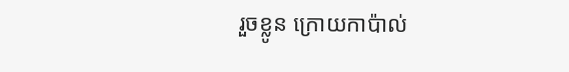រួចខ្លូន ក្រោយកាប៉ាល់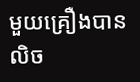មួយគ្រឿងបានលិច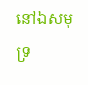នៅឯសមុទ្រ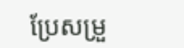ប្រែសម្រួ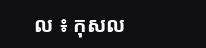ល ៖ កុសល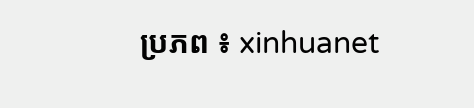ប្រភព ៖ xinhuanet